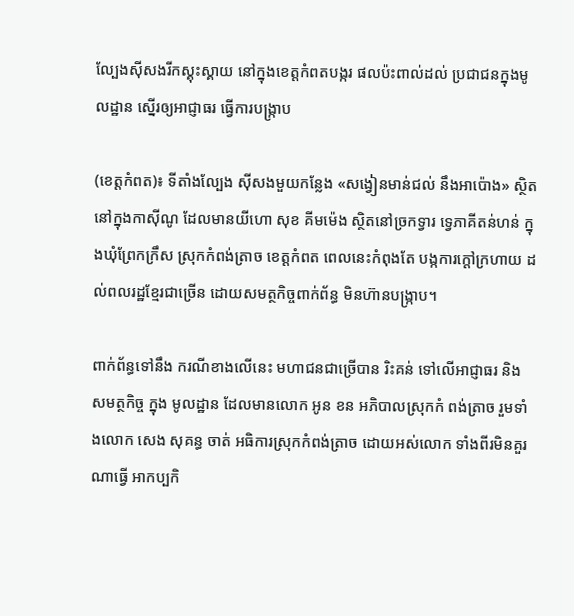ល្បែងស៊ីសងរីកស្គុះស្គាយ នៅក្នុងខេត្តកំពតបង្ករ ផលប៉ះពាល់ដល់ ប្រជាជនក្នុងមូលដ្ឋាន ស្នើរឲ្យអាជ្ញាធរ ធ្វើការបង្ក្រាប

(ខេត្តកំពត)៖ ទីតាំងល្បែង ស៊ីសងមួយកន្លែង «សង្វៀនមាន់ជល់ នឹងអាប៉ោង» ស្ថិតនៅក្នុងកាស៊ីណូ ដែលមានយីហោ សុខ គីមម៉េង ស្ថិតនៅច្រកទ្វារ ទ្វេភាគីតន់ហន់ ក្នុងឃុំព្រែកក្រឹស ស្រុកកំពង់ត្រាច ខេត្តកំពត ពេលនេះកំពុងតែ បង្កការក្តៅក្រហាយ ដល់ពលរដ្ឋខ្មែរជាច្រើន ដោយសមត្ថកិច្ចពាក់ព័ន្ធ មិនហ៊ានបង្ក្រាប។

ពាក់ព័ន្ធទៅនឹង ករណីខាងលើនេះ មហាជនជាច្រើបាន រិះគន់ ទៅលេីអាជ្ញាធរ និង សមត្ថកិច្ច ក្នុង មូលដ្ឋាន ដែលមានលោក អូន ខន អភិបាលស្រុកកំ ពង់ត្រាច រួមទាំងលោក សេង សុគន្ធ ចាត់ អធិការស្រុកកំពង់ត្រាច ដោយអស់លោក ទាំងពីរមិនគួរណាធ្វើ អាកប្បកិ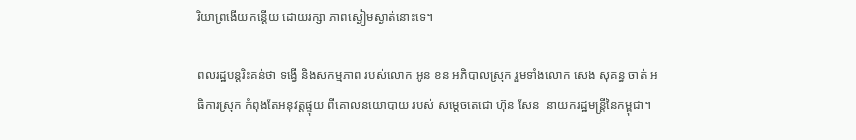រិយាព្រងើយកន្តើយ ដោយរក្សា ភាពស្ងៀមស្ងាត់នោះទេ។

ពលរដ្ឋបន្តរិះគន់ថា ទង្វើ និងសកម្មភាព របស់លោក អូន ខន អភិបាលស្រុក រួមទាំងលោក សេង សុគន្ធ ចាត់ អធិការស្រុក កំពុងតែអនុវត្តផ្ទុយ ពីគោលនយោបាយ របស់ សម្តេចតេជោ ហ៊ុន សែន  នាយករដ្ឋមន្ត្រីនៃកម្ពុជា។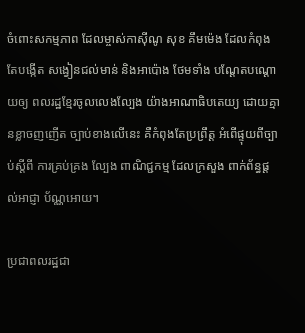ចំពោះសកម្មភាព ដែលម្ចាស់កាស៊ីណូ សុខ គឹមម៉េង ដែលកំពុងតែបង្កើត សង្វៀនជល់មាន់ និងអាប៉ោង ថែមទាំង បណ្តែតបណ្ដោយឲ្យ ពលរដ្ឋខ្មែរចូលលេងល្បែង យ៉ាងអាណាធិបតេយ្យ ដោយគ្មានខ្លាចញញើត ច្បាប់ខាងលើនេះ គឺកំពុងតែប្រព្រឹត្ត អំពើផ្ទុយពីច្បាប់ស្តីពី ការគ្រប់គ្រង ល្បែង ពាណិជ្ជកម្ម ដែលក្រសួង ពាក់ព័ន្ធផ្តល់អាជ្ញា ប័ណ្ណអោយ។

ប្រជាពលរដ្ឋជា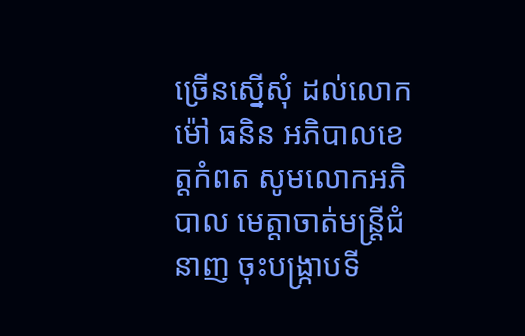ច្រើនស្នើសុំ ដល់លោក ម៉ៅ ធនិន អភិបាលខេត្តកំពត សូមលោកអភិបាល មេត្តាចាត់មន្ត្រីជំនាញ ចុះបង្ក្រាបទី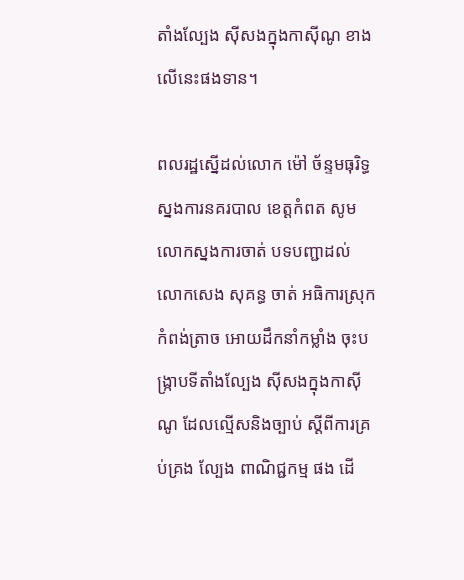តាំងល្បែង ស៊ីសងក្នុងកាស៊ីណូ ខាងលើនេះផងទាន។

ពលរដ្ឋស្នើដល់លោក ម៉ៅ ច័ន្ទមធុរិទ្ធ ស្នងការនគរបាល ខេត្តកំពត សូមលោកស្នងការចាត់ បទបញ្ជាដល់លោកសេង សុគន្ធ ចាត់ អធិការស្រុកកំពង់ត្រាច អោយដឹកនាំកម្លាំង ចុះបង្ក្រាបទីតាំងល្បែង ស៊ីសងក្នុងកាស៊ីណូ ដែលល្មើសនិងច្បាប់ ស្តីពីការគ្រប់គ្រង ល្បែង ពាណិជ្ជកម្ម ផង ដើ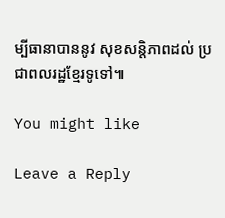ម្បីធានាបាននូវ សុខសន្តិភាពដល់ ប្រជាពលរដ្ឋខ្មែរទូទៅ៕

You might like

Leave a Reply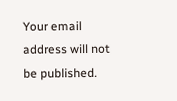Your email address will not be published.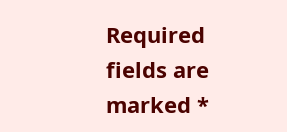Required fields are marked *